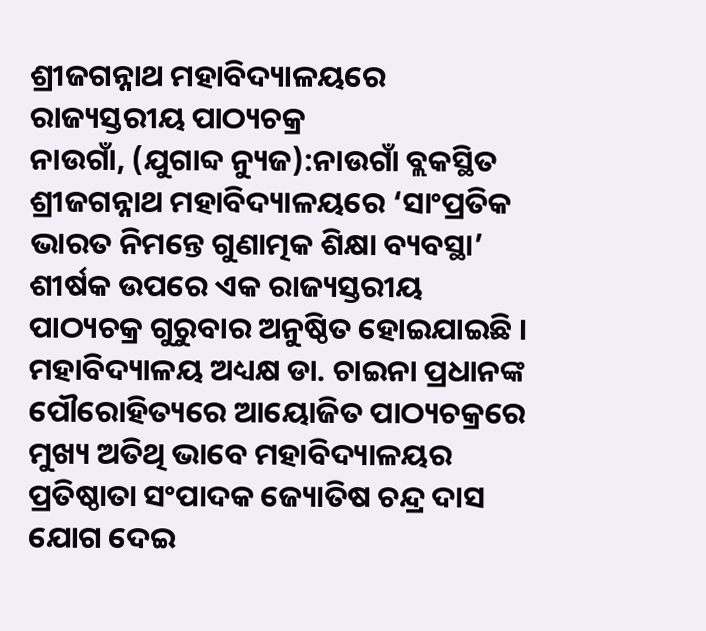ଶ୍ରୀଜଗନ୍ନାଥ ମହାବିଦ୍ୟାଳୟରେ ରାଜ୍ୟସ୍ତରୀୟ ପାଠ୍ୟଚକ୍ର
ନାଉଗାଁ, (ଯୁଗାବ୍ଦ ନ୍ୟୁଜ):ନାଉଗାଁ ବ୍ଲକସ୍ଥିତ ଶ୍ରୀଜଗନ୍ନାଥ ମହାବିଦ୍ୟାଳୟରେ ‘ସାଂପ୍ରତିକ ଭାରତ ନିମନ୍ତେ ଗୁଣାତ୍ମକ ଶିକ୍ଷା ବ୍ୟବସ୍ଥା’ ଶୀର୍ଷକ ଉପରେ ଏକ ରାଜ୍ୟସ୍ତରୀୟ ପାଠ୍ୟଚକ୍ର ଗୁରୁବାର ଅନୁଷ୍ଠିତ ହୋଇଯାଇଛି । ମହାବିଦ୍ୟାଳୟ ଅଧ୍ୟକ୍ଷ ଡା. ଚାଇନା ପ୍ରଧାନଙ୍କ ପୌରୋହିତ୍ୟରେ ଆୟୋଜିତ ପାଠ୍ୟଚକ୍ରରେ ମୁଖ୍ୟ ଅତିଥି ଭାବେ ମହାବିଦ୍ୟାଳୟର ପ୍ରତିଷ୍ଠାତା ସଂପାଦକ ଜ୍ୟୋତିଷ ଚନ୍ଦ୍ର ଦାସ ଯୋଗ ଦେଇ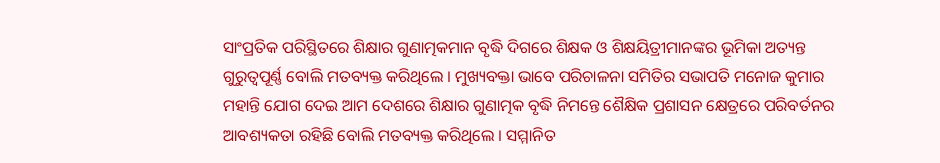ସାଂପ୍ରତିକ ପରିସ୍ଥିତରେ ଶିକ୍ଷାର ଗୁଣାତ୍ମକମାନ ବୃଦ୍ଧି ଦିଗରେ ଶିକ୍ଷକ ଓ ଶିକ୍ଷୟିତ୍ରୀମାନଙ୍କର ଭୂମିକା ଅତ୍ୟନ୍ତ ଗୁରୁତ୍ୱପୂର୍ଣ୍ଣ ବୋଲି ମତବ୍ୟକ୍ତ କରିଥିଲେ । ମୁଖ୍ୟବକ୍ତା ଭାବେ ପରିଚାଳନା ସମିତିର ସଭାପତି ମନୋଜ କୁମାର ମହାନ୍ତି ଯୋଗ ଦେଇ ଆମ ଦେଶରେ ଶିକ୍ଷାର ଗୁଣାତ୍ମକ ବୃଦ୍ଧି ନିମନ୍ତେ ଶୈକ୍ଷିକ ପ୍ରଶାସନ କ୍ଷେତ୍ରରେ ପରିବର୍ତନର ଆବଶ୍ୟକତା ରହିଛି ବୋଲି ମତବ୍ୟକ୍ତ କରିଥିଲେ । ସମ୍ମାନିତ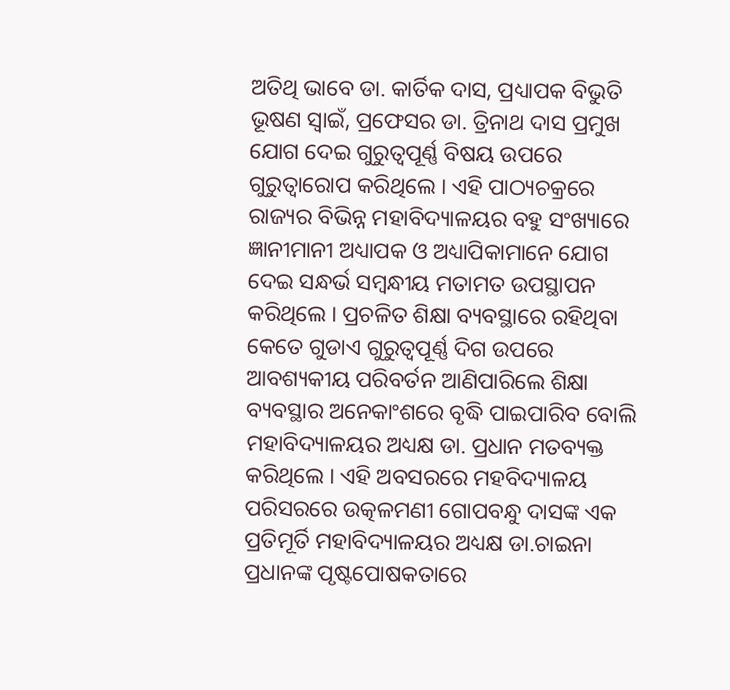ଅତିଥି ଭାବେ ଡା. କାର୍ତିକ ଦାସ, ପ୍ରଧ୍ୟାପକ ବିଭୁତି ଭୂଷଣ ସ୍ୱାଇଁ, ପ୍ରଫେସର ଡା. ତ୍ରିନାଥ ଦାସ ପ୍ରମୁଖ ଯୋଗ ଦେଇ ଗୁରୁତ୍ୱପୂର୍ଣ୍ଣ ବିଷୟ ଉପରେ ଗୁରୁତ୍ୱାରୋପ କରିଥିଲେ । ଏହି ପାଠ୍ୟଚକ୍ରରେ ରାଜ୍ୟର ବିଭିନ୍ନ ମହାବିଦ୍ୟାଳୟର ବହୁ ସଂଖ୍ୟାରେ ଜ୍ଞାନୀମାନୀ ଅଧ୍ୟାପକ ଓ ଅଧ୍ୟାପିକାମାନେ ଯୋଗ ଦେଇ ସନ୍ଧର୍ଭ ସମ୍ବନ୍ଧୀୟ ମତାମତ ଉପସ୍ଥାପନ କରିଥିଲେ । ପ୍ରଚଳିତ ଶିକ୍ଷା ବ୍ୟବସ୍ଥାରେ ରହିଥିବା କେତେ ଗୁଡାଏ ଗୁରୁତ୍ୱପୂର୍ଣ୍ଣ ଦିଗ ଉପରେ ଆବଶ୍ୟକୀୟ ପରିବର୍ତନ ଆଣିପାରିଲେ ଶିକ୍ଷା ବ୍ୟବସ୍ଥାର ଅନେକାଂଶରେ ବୃଦ୍ଧି ପାଇପାରିବ ବୋଲି ମହାବିଦ୍ୟାଳୟର ଅଧ୍ୟକ୍ଷ ଡା. ପ୍ରଧାନ ମତବ୍ୟକ୍ତ କରିଥିଲେ । ଏହି ଅବସରରେ ମହବିଦ୍ୟାଳୟ ପରିସରରେ ଉତ୍କଳମଣୀ ଗୋପବନ୍ଧୁ ଦାସଙ୍କ ଏକ ପ୍ରତିମୂର୍ତି ମହାବିଦ୍ୟାଳୟର ଅଧ୍ୟକ୍ଷ ଡା.ଚାଇନା ପ୍ରଧାନଙ୍କ ପୃଷ୍ଟପୋଷକତାରେ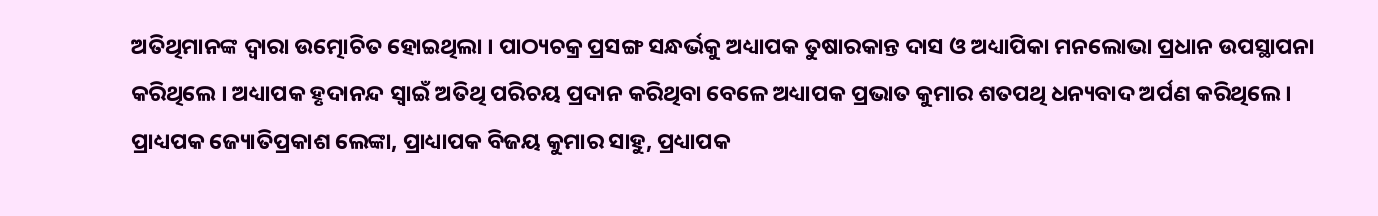ଅତିଥିମାନଙ୍କ ଦ୍ୱାରା ଉତ୍ମୋଚିତ ହୋଇଥିଲା । ପାଠ୍ୟଚକ୍ର ପ୍ରସଙ୍ଗ ସନ୍ଧର୍ଭକୁ ଅଧ୍ୟାପକ ତୁଷାରକାନ୍ତ ଦାସ ଓ ଅଧ୍ୟାପିକା ମନଲୋଭା ପ୍ରଧାନ ଉପସ୍ଥାପନା କରିଥିଲେ । ଅଧ୍ୟାପକ ହୃଦାନନ୍ଦ ସ୍ୱାଇଁ ଅତିଥି ପରିଚୟ ପ୍ରଦାନ କରିଥିବା ବେଳେ ଅଧ୍ୟାପକ ପ୍ରଭାତ କୁମାର ଶତପଥି ଧନ୍ୟବାଦ ଅର୍ପଣ କରିଥିଲେ । ପ୍ରାଧ୍ୟପକ ଜ୍ୟୋତିପ୍ରକାଶ ଲେଙ୍କା, ପ୍ରାଧ୍ୟାପକ ବିଜୟ କୁମାର ସାହୁ, ପ୍ରଧ୍ୟାପକ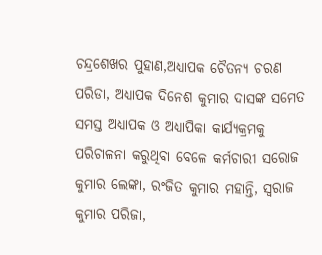ଚନ୍ଦ୍ରଶେଖର ପୁହାଣ,ଅଧ୍ୟାପକ ଚୈତନ୍ୟ ଚରଣ ପରିଡା, ଅଧ୍ୟାପକ ଦିନେଶ କୁମାର ଦାସଙ୍କ ସମେତ ସମସ୍ତ ଅଧ୍ୟାପକ ଓ ଅଧ୍ୟାପିକା କାର୍ଯ୍ୟକ୍ରମକୁ ପରିଚାଳନା କରୁଥିବା ବେଳେ କର୍ମଚାରୀ ସରୋଜ କୁମାର ଲେଙ୍କା, ରଂଜିତ କୁମାର ମହାନ୍ତି, ସ୍ୱରାଜ କୁମାର ପରିଜା,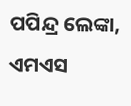ପପିନ୍ଦ୍ର ଲେଙ୍କା, ଏମଏସ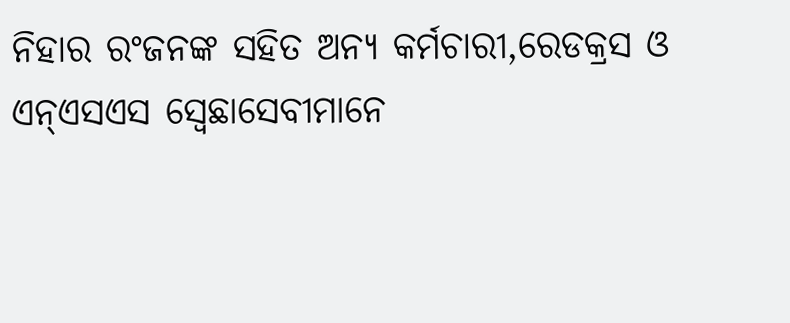ନିହାର ରଂଜନଙ୍କ ସହିତ ଅନ୍ୟ କର୍ମଚାରୀ,ରେଡକ୍ରସ ଓ ଏନ୍ଏସଏସ ସ୍ୱେଛାସେବୀମାନେ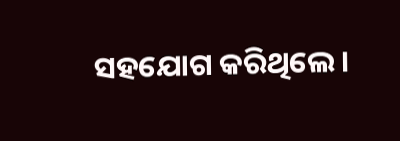ସହଯୋଗ କରିଥିଲେ ।